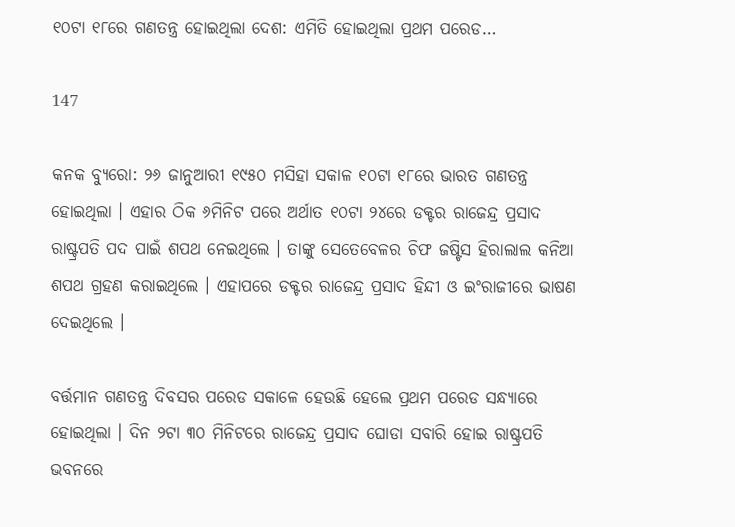୧୦ଟା ୧୮ରେ ଗଣତନ୍ତ୍ର ହୋଇଥିଲା ଦେଶ: ଏମିତି ହୋଇଥିଲା ପ୍ରଥମ ପରେଡ…

147

କନକ ବ୍ୟୁରୋ: ୨୬ ଜାନୁଆରୀ ୧୯୫୦ ମସିହା ସକାଳ ୧୦ଟା ୧୮ରେ ଭାରତ ଗଣତନ୍ତ୍ର ହୋଇଥିଲା । ଏହାର ଠିକ ୬ମିନିଟ ପରେ ଅର୍ଥାତ ୧୦ଟା ୨୪ରେ ଡକ୍ଟର ରାଜେନ୍ଦ୍ର ପ୍ରସାଦ ରାଷ୍ଟ୍ରପତି ପଦ ପାଇଁ ଶପଥ ନେଇଥିଲେ । ତାଙ୍କୁ ସେତେବେଳର ଚିଫ ଜଷ୍ଟିସ ହିରାଲାଲ କନିଆ ଶପଥ ଗ୍ରହଣ କରାଇଥିଲେ । ଏହାପରେ ଡକ୍ଟର ରାଜେନ୍ଦ୍ର ପ୍ରସାଦ ହିନ୍ଦୀ ଓ ଇଂରାଜୀରେ ଭାଷଣ ଦେଇଥିଲେ ।

ବର୍ତ୍ତମାନ ଗଣତନ୍ତ୍ର ଦିବସର ପରେଡ ସକାଳେ ହେଉଛି ହେଲେ ପ୍ରଥମ ପରେଡ ସନ୍ଧ୍ୟାରେ ହୋଇଥିଲା । ଦିନ ୨ଟା ୩୦ ମିନିଟରେ ରାଜେନ୍ଦ୍ର ପ୍ରସାଦ ଘୋଡା ସବାରି ହୋଇ ରାଷ୍ଟ୍ରପତି ଭବନରେ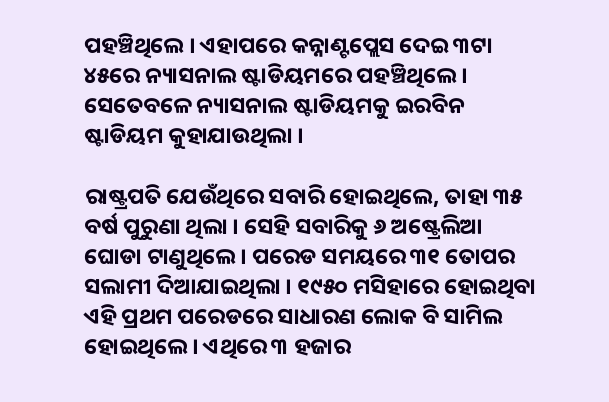ପହଞ୍ଚିଥିଲେ । ଏହାପରେ କନ୍ନାଣ୍ଟପ୍ଲେସ ଦେଇ ୩ଟା ୪୫ରେ ନ୍ୟାସନାଲ ଷ୍ଟାଡିୟମରେ ପହଞ୍ଚିଥିଲେ । ସେତେବଳେ ନ୍ୟାସନାଲ ଷ୍ଟାଡିୟମକୁ ଇରବିନ ଷ୍ଟାଡିୟମ କୁହାଯାଉଥିଲା ।

ରାଷ୍ଟ୍ରପତି ଯେଉଁଥିରେ ସବାରି ହୋଇଥିଲେ, ତାହା ୩୫ ବର୍ଷ ପୁରୁଣା ଥିଲା । ସେହି ସବାରିକୁ ୬ ଅଷ୍ଟ୍ରେଲିଆ ଘୋଡା ଟାଣୁଥିଲେ । ପରେଡ ସମୟରେ ୩୧ ତୋପର ସଲାମୀ ଦିଆଯାଇଥିଲା । ୧୯୫୦ ମସିହାରେ ହୋଇଥିବା ଏହି ପ୍ରଥମ ପରେଡରେ ସାଧାରଣ ଲୋକ ବି ସାମିଲ ହୋଇଥିଲେ । ଏଥିରେ ୩ ହଜାର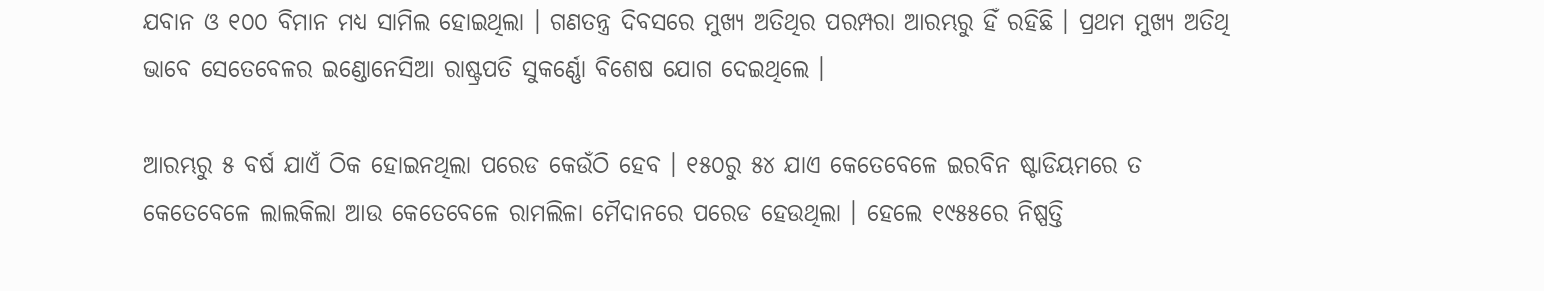ଯବାନ ଓ ୧୦୦ ବିମାନ ମଧ୍ୟ ସାମିଲ ହୋଇଥିଲା । ଗଣତନ୍ତ୍ର ଦିବସରେ ମୁଖ୍ୟ ଅତିଥିର ପରମ୍ପରା ଆରମ୍ଭରୁ ହିଁ ରହିଛି । ପ୍ରଥମ ମୁଖ୍ୟ ଅତିଥି ଭାବେ ସେତେବେଳର ଇଣ୍ଡୋନେସିଆ ରାଷ୍ଟ୍ରପତି ସୁକର୍ଣ୍ଣୋ ବିଶେଷ ଯୋଗ ଦେଇଥିଲେ ।

ଆରମ୍ଭରୁ ୫ ବର୍ଷ ଯାଏଁ ଠିକ ହୋଇନଥିଲା ପରେଡ କେଉଁଠି ହେବ । ୧୫୦ରୁ ୫୪ ଯାଏ କେତେବେଳେ ଇରବିନ ଷ୍ଟାଡିୟମରେ ତ କେତେବେଳେ ଲାଲକିଲା ଆଉ କେତେବେଳେ ରାମଲିଳା ମୈଦାନରେ ପରେଡ ହେଉଥିଲା । ହେଲେ ୧୯୫୫ରେ ନିଷ୍ପତ୍ତି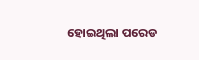ହୋଇଥିଲା ପରେଡ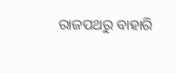ରାଜପଥରୁ ବାହାରି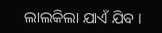ଲାଲକିଲା ଯାଏଁ ଯିବ ।